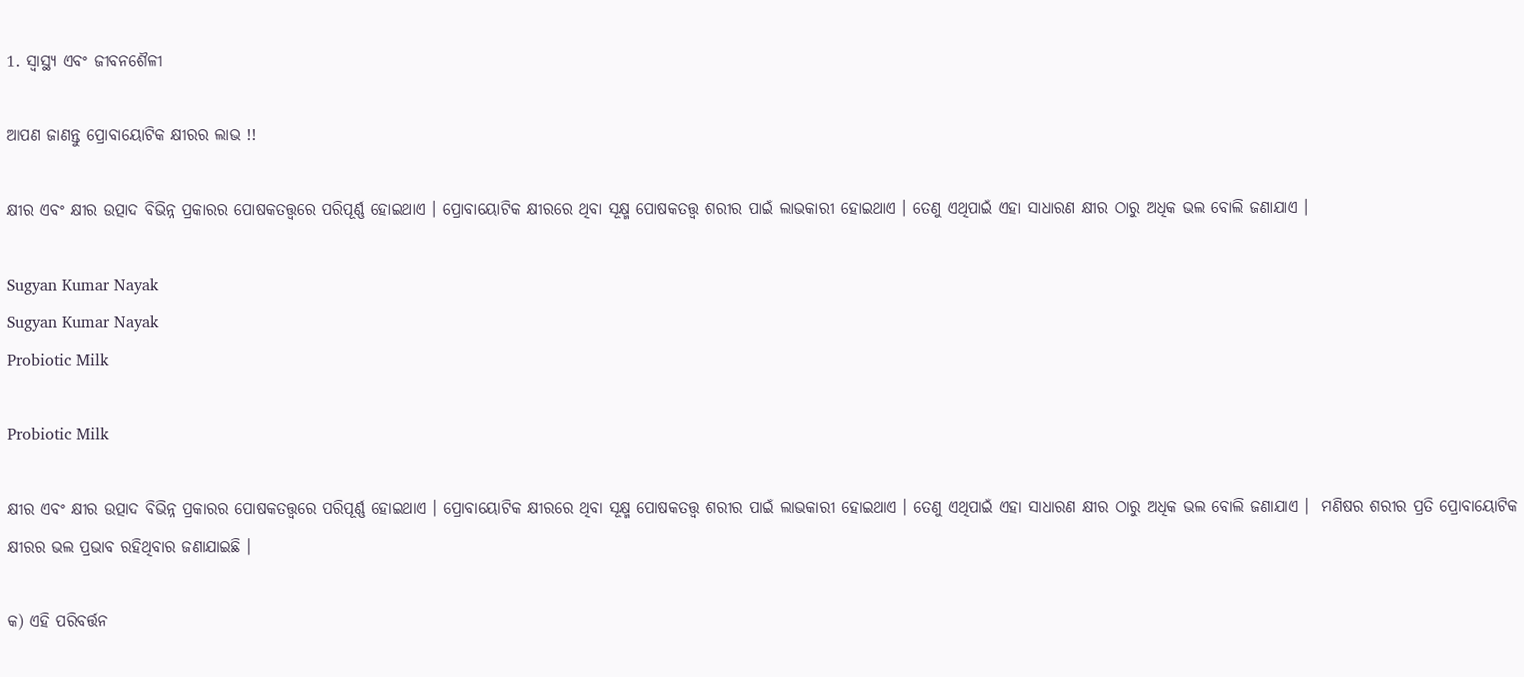1. ସ୍ୱାସ୍ଥ୍ୟ ଏବଂ ଜୀବନଶୈଳୀ

ଆପଣ ଜାଣନ୍ତୁ ପ୍ରୋବାୟୋଟିକ କ୍ଷୀରର ଲାଭ !!

କ୍ଷୀର ଏବଂ କ୍ଷୀର ଉତ୍ପାଦ ବିଭିନ୍ନ ପ୍ରକାରର ପୋଷକତତ୍ତ୍ୱରେ ପରିପୂର୍ଣ୍ଣ ହୋଇଥାଏ । ପ୍ରୋବାୟୋଟିକ କ୍ଷୀରରେ ଥିବା ସୂକ୍ଷ୍ମ ପୋଷକତତ୍ତ୍ୱ ଶରୀର ପାଇଁ ଲାଭକାରୀ ହୋଇଥାଏ । ତେଣୁ ଏଥିପାଇଁ ଏହା ସାଧାରଣ କ୍ଷୀର ଠାରୁ ଅଧିକ ଭଲ ବୋଲି ଜଣାଯାଏ ।

Sugyan Kumar Nayak
Sugyan Kumar Nayak
Probiotic Milk

Probiotic Milk

କ୍ଷୀର ଏବଂ କ୍ଷୀର ଉତ୍ପାଦ ବିଭିନ୍ନ ପ୍ରକାରର ପୋଷକତତ୍ତ୍ୱରେ ପରିପୂର୍ଣ୍ଣ ହୋଇଥାଏ । ପ୍ରୋବାୟୋଟିକ କ୍ଷୀରରେ ଥିବା ସୂକ୍ଷ୍ମ ପୋଷକତତ୍ତ୍ୱ ଶରୀର ପାଇଁ ଲାଭକାରୀ ହୋଇଥାଏ । ତେଣୁ ଏଥିପାଇଁ ଏହା ସାଧାରଣ କ୍ଷୀର ଠାରୁ ଅଧିକ ଭଲ ବୋଲି ଜଣାଯାଏ ।  ମଣିଷର ଶରୀର ପ୍ରତି ପ୍ରୋବାୟୋଟିକ କ୍ଷୀରର ଭଲ ପ୍ରଭାବ ରହିଥିବାର ଜଣାଯାଇଛି ।

କ) ଏହି ପରିବର୍ତ୍ତନ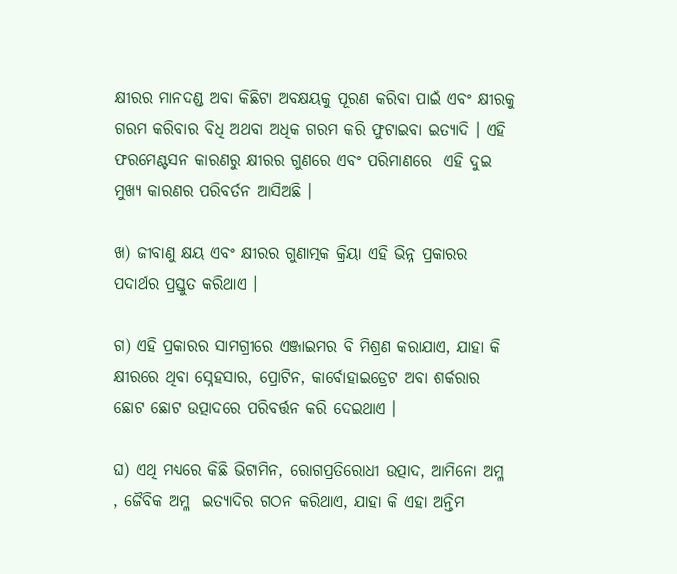କ୍ଷୀରର ମାନଦଣ୍ଡ ଅବା କିଛିଟା ଅବକ୍ଷୟକୁ ପୂରଣ କରିବା ପାଇଁ ଏବଂ କ୍ଷୀରକୁ ଗରମ କରିବାର ବିଧି ଅଥବା ଅଧିକ ଗରମ କରି ଫୁଟାଇବା ଇତ୍ୟାଦି । ଏହି ଫରମେଣ୍ଟସନ କାରଣରୁ କ୍ଷୀରର ଗୁଣରେ ଏବଂ ପରିମାଣରେ  ଏହି ଦୁଇ ମୁଖ୍ୟ କାରଣର ପରିବର୍ତନ ଆସିଅଛି ।

ଖ) ଜୀବାଣୁ କ୍ଷୟ ଏବଂ କ୍ଷୀରର ଗୁଣାତ୍ମକ କ୍ରିୟା ଏହି ଭିନ୍ନ ପ୍ରକାରର ପଦାର୍ଥର ପ୍ରସ୍ତୁତ କରିଥାଏ ।

ଗ) ଏହି ପ୍ରକାରର ସାମଗ୍ରୀରେ ଏଞ୍ଜାଇମର ବି ମିଶ୍ରଣ କରାଯାଏ, ଯାହା କି କ୍ଷୀରରେ ଥିବା ସ୍ନେହସାର, ପ୍ରୋଟିନ, କାର୍ବୋହାଇଡ୍ରେଟ ଅବା ଶର୍କରାର ଛୋଟ ଛୋଟ ଉତ୍ପାଦରେ ପରିବର୍ତ୍ତନ କରି ଦେଇଥାଏ ।

ଘ) ଏଥି ମଧ୍ୟରେ କିଛି ଭିଟାମିନ, ରୋଗପ୍ରତିରୋଧୀ ଉତ୍ପାଦ, ଆମିନୋ ଅମ୍ଳ , ଜୈବିକ ଅମ୍ଳ  ଇତ୍ୟାଦିର ଗଠନ କରିଥାଏ, ଯାହା କି ଏହା ଅନ୍ତିମ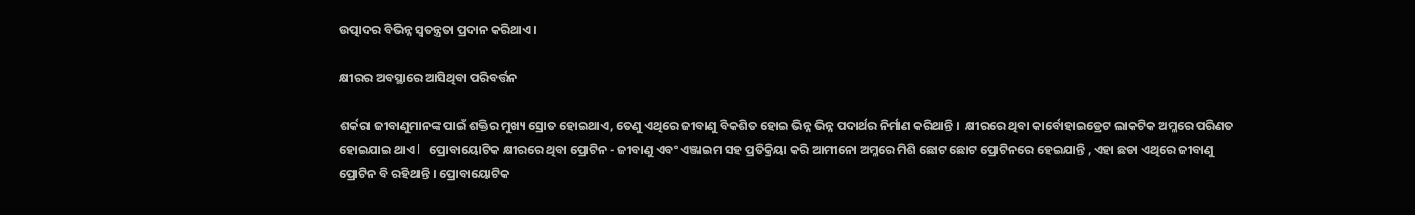ଉତ୍ପାଦର ବିଭିନ୍ନ ସ୍ୱତନ୍ତ୍ରତା ପ୍ରଦାନ କରିଥାଏ ।

କ୍ଷୀରର ଅବସ୍ଥାରେ ଆସିଥିବା ପରିବର୍ତ୍ତନ

ଶର୍କରା ଜୀବାଣୁମାନଙ୍କ ପାଇଁ ଶକ୍ତିର ମୁଖ୍ୟ ସ୍ରୋତ ହୋଇଥାଏ, ତେଣୁ ଏଥିରେ ଜୀବାଣୁ ବିକଶିତ ହୋଇ ଭିନ୍ନ ଭିନ୍ନ ପଦାର୍ଥର ନିର୍ମାଣ କରିଥାନ୍ତି ।  କ୍ଷୀରରେ ଥିବା କାର୍ବୋହାଇଡ୍ରେଟ ଲାକଟିକ ଅମ୍ଳରେ ପରିଣତ ହୋଇଯାଇ ଥାଏ l   ପ୍ରୋବାୟୋଟିକ କ୍ଷୀରରେ ଥିବା ପ୍ରୋଟିନ - ଜୀବାଣୁ ଏବଂ ଏଞ୍ଜାଇମ ସହ ପ୍ରତିକ୍ରିୟା କରି ଆମୀନୋ ଅମ୍ଳରେ ମିଶି ଛୋଟ ଛୋଟ ପ୍ରୋଟିନରେ ହେଇଯାନ୍ତି , ଏହା ଛଡା ଏଥିରେ ଜୀବାଣୁ ପ୍ରୋଟିନ ବି ରହିଥାନ୍ତି । ପ୍ରୋବାୟୋଟିକ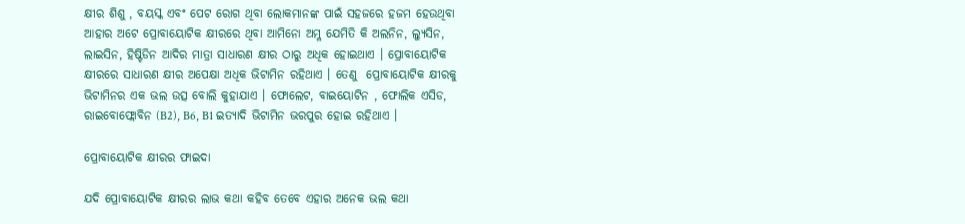କ୍ଷୀର ଶିଶୁ , ବୟସ୍କ ଏବଂ ପେଟ ରୋଗ ଥିବା ଲୋକମାନଙ୍କ ପାଇଁ ସହଜରେ ହଜମ ହେଉଥିବା ଆହାର ଅଟେ ପ୍ରୋବାୟୋଟିକ କ୍ଷୀରରେ ଥିବା ଆମିନୋ ଅମ୍ଳ ଯେମିତି କି ଅଲନିନ, ଲ୍ୟୁସିନ, ଲାଇସିନ, ହିଷ୍ଟିଡିନ ଆଦିର ମାତ୍ରା ସାଧାରଣ କ୍ଷୀର ଠାରୁ ଅଧିକ ହୋଇଥାଏ । ପ୍ରୋବାୟୋଟିକ କ୍ଷୀରରେ ସାଧାରଣ କ୍ଷୀର ଅପେକ୍ଷା ଅଧିକ ଭିଟାମିନ ରହିଥାଏ । ତେଣୁ  ପ୍ରୋବାୟୋଟିକ କ୍ଷୀରକୁ ଭିଟାମିନର ଏକ ଭଲ ଉତ୍ସ ବୋଲି କୁହାଯାଏ । ଫୋଲେଟ, ବାଇୟୋଟିନ , ଫୋଲିକ ଏସିଡ, ରାଇବୋଫ୍ଲୋବିନ (B2), B6, B1 ଇତ୍ୟାଦି ଭିଟାମିନ ଭରପୁର ହୋଇ ରହିଥାଏ ।

ପ୍ରୋବାୟୋଟିକ କ୍ଷୀରର ଫାଇଦା

ଯଦି ପ୍ରୋବାୟୋଟିକ କ୍ଷୀରର ଲାଭ କଥା କହିବ ତେବେ ଏହାର ଅନେକ ଭଲ କଥା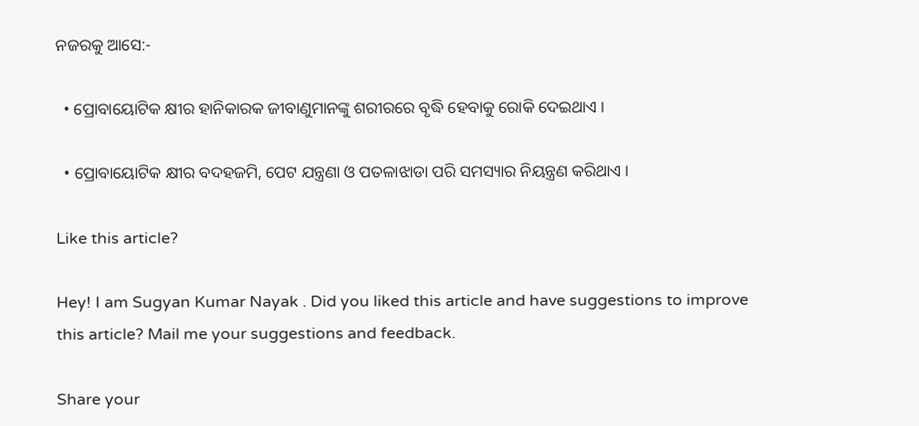ନଜରକୁ ଆସେ:-

  • ପ୍ରୋବାୟୋଟିକ କ୍ଷୀର ହାନିକାରକ ଜୀବାଣୁମାନଙ୍କୁ ଶରୀରରେ ବୃଦ୍ଧି ହେବାକୁ ରୋକି ଦେଇଥାଏ ।

  • ପ୍ରୋବାୟୋଟିକ କ୍ଷୀର ବଦହଜମି, ପେଟ ଯନ୍ତ୍ରଣା ଓ ପତଳାଝାଡା ପରି ସମସ୍ୟାର ନିୟନ୍ତ୍ରଣ କରିଥାଏ ।

Like this article?

Hey! I am Sugyan Kumar Nayak . Did you liked this article and have suggestions to improve this article? Mail me your suggestions and feedback.

Share your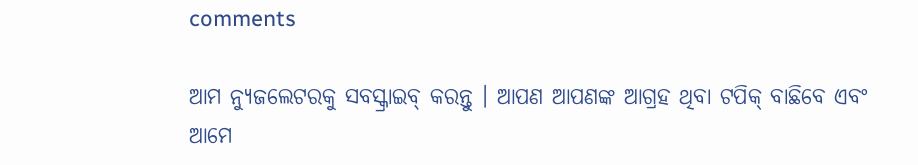comments

ଆମ ନ୍ୟୁଜଲେଟରକୁ ସବସ୍କ୍ରାଇବ୍ କରନ୍ତୁ । ଆପଣ ଆପଣଙ୍କ ଆଗ୍ରହ ଥିବା ଟପିକ୍‌ ବାଛିବେ ଏବଂ ଆମେ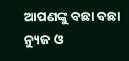ଆପଣଙ୍କୁ ବଛା ବଛା ନ୍ୟୁଜ ଓ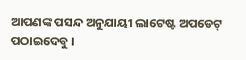ଆପଣଙ୍କ ପସନ୍ଦ ଅନୁଯାୟୀ ଲାଟେଷ୍ଟ ଅପଡେଟ୍‌ ପଠାଇଦେବୁ ।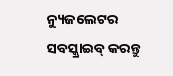ନ୍ୟୁଜଲେଟର ସବସ୍କ୍ରାଇବ୍‌ କରନ୍ତୁ